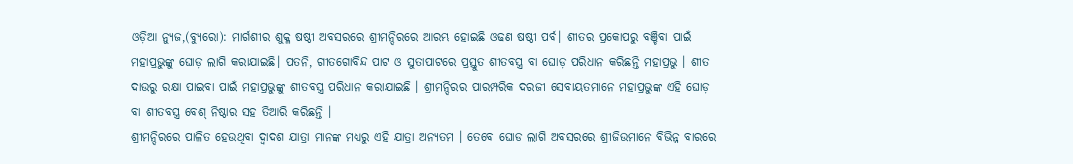ଓଡ଼ିଆ ନ୍ୟୁଜ,(ବ୍ୟୁରୋ): ମାର୍ଗଶୀର ଶୁକ୍ଳ ଷଷ୍ଠୀ ଅବସରରେ ଶ୍ରୀମନ୍ଦିରରେ ଆରମ୍ଭ ହୋଇଛି ଓଢଣ ଷଷ୍ଠୀ ପର୍ବ। ଶୀତର ପ୍ରକୋପରୁ ବଞ୍ଚିବା ପାଇଁ ମହାପ୍ରଭୁଙ୍କୁ ଘୋଡ଼ ଲାଗି କରାଯାଇଛି। ପତନି, ଗୀତଗୋବିନ୍ଦ ପାଟ ଓ ସୁତାପାଟରେ ପ୍ରସ୍ତୁତ ଶୀତବସ୍ତ୍ର ବା ଘୋଡ଼ ପରିଧାନ କରିଛନ୍ତି ମହାପ୍ରଭୁ । ଶୀତ ଦାଉରୁ ରକ୍ଷା ପାଇବା ପାଇଁ ମହାପ୍ରଭୁଙ୍କୁ ଶୀତବସ୍ତ୍ର ପରିଧାନ କରାଯାଇଛି । ଶ୍ରୀମନ୍ଦିରର ପାରମ୍ପରିକ ଦରଜୀ ସେବାୟତମାନେ ମହାପ୍ରଭୁଙ୍କ ଏହି ଘୋଡ଼ ବା ଶୀତବସ୍ତ୍ର ବେଶ୍ ନିଷ୍ଠାର ସହ ତିଆରି କରିଛନ୍ତି ।
ଶ୍ରୀମନ୍ଦିରରେ ପାଳିତ ହେଉଥିବା ଦ୍ବାଦଶ ଯାତ୍ରା ମାନଙ୍କ ମଧ୍ୟରୁ ଏହି ଯାତ୍ରା ଅନ୍ୟତମ । ତେବେ ଘୋଡ ଲାଗି ଅବସରରେ ଶ୍ରୀଜିଉମାନେ ବିଭିନ୍ନ ବାରରେ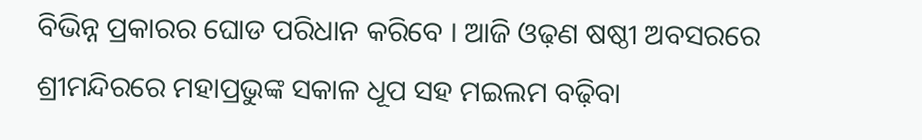ବିଭିନ୍ନ ପ୍ରକାରର ଘୋଡ ପରିଧାନ କରିବେ । ଆଜି ଓଢ଼ଣ ଷଷ୍ଠୀ ଅବସରରେ ଶ୍ରୀମନ୍ଦିରରେ ମହାପ୍ରଭୁଙ୍କ ସକାଳ ଧୂପ ସହ ମଇଲମ ବଢ଼ିବା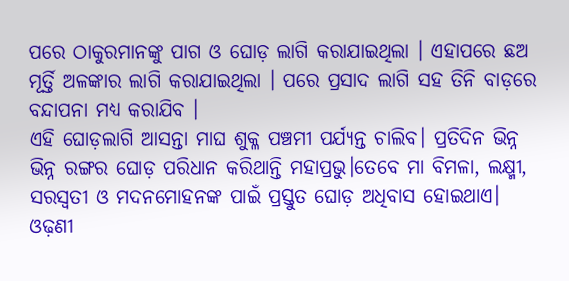ପରେ ଠାକୁରମାନଙ୍କୁ ପାଗ ଓ ଘୋଡ଼ ଲାଗି କରାଯାଇଥିଲା । ଏହାପରେ ଛଅ ମୂର୍ତ୍ତି ଅଳଙ୍କାର ଲାଗି କରାଯାଇଥିଲା । ପରେ ପ୍ରସାଦ ଲାଗି ସହ ତିନି ବାଡ଼ରେ ବନ୍ଦାପନା ମଧ୍ୟ କରାଯିବ ।
ଏହି ଘୋଡ଼ଲାଗି ଆସନ୍ତା ମାଘ ଶୁକ୍ଳ ପଞ୍ଚମୀ ପର୍ଯ୍ୟନ୍ତ ଚାଲିବ। ପ୍ରତିଦିନ ଭିନ୍ନ ଭିନ୍ନ ରଙ୍ଗର ଘୋଡ଼ ପରିଧାନ କରିଥାନ୍ତି ମହାପ୍ରଭୁ।ତେବେ ମା ବିମଳା, ଲକ୍ଷ୍ମୀ, ସରସ୍ୱତୀ ଓ ମଦନମୋହନଙ୍କ ପାଇଁ ପ୍ରସ୍ତୁତ ଘୋଡ଼ ଅଧିବାସ ହୋଇଥାଏ। ଓଢ଼ଣୀ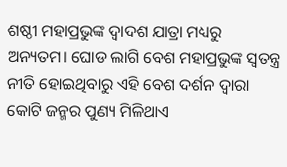ଶଷ୍ଠୀ ମହାପ୍ରଭୁଙ୍କ ଦ୍ୱାଦଶ ଯାତ୍ରା ମଧ୍ୟରୁ ଅନ୍ୟତମ। ଘୋଡ ଲାଗି ବେଶ ମହାପ୍ରଭୁଙ୍କ ସ୍ୱତନ୍ତ୍ର ନୀତି ହୋଇଥିବାରୁ ଏହି ବେଶ ଦର୍ଶନ ଦ୍ୱାରା କୋଟି ଜନ୍ମର ପୁଣ୍ୟ ମିଳିଥାଏ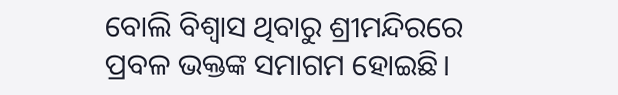ବୋଲି ବିଶ୍ଵାସ ଥିବାରୁ ଶ୍ରୀମନ୍ଦିରରେ ପ୍ରବଳ ଭକ୍ତଙ୍କ ସମାଗମ ହୋଇଛି।